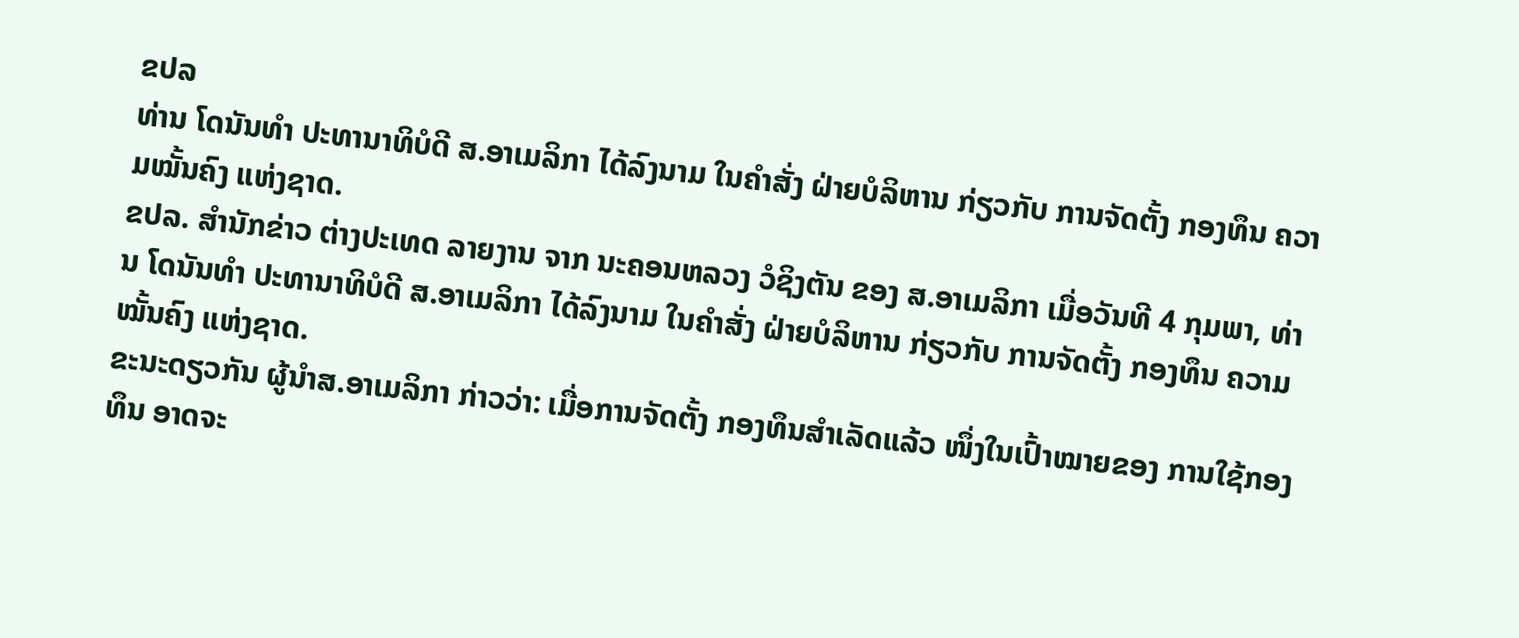ຂປລ
ທ່ານ ໂດນັນທໍາ ປະທານາທິບໍດີ ສ.ອາເມລິກາ ໄດ້ລົງນາມ ໃນຄຳສັ່ງ ຝ່າຍບໍລິຫານ ກ່ຽວກັບ ການຈັດຕັ້ງ ກອງທຶນ ຄວາມໝັ້ນຄົງ ແຫ່ງຊາດ.
ຂປລ. ສຳນັກຂ່າວ ຕ່າງປະເທດ ລາຍງານ ຈາກ ນະຄອນຫລວງ ວໍຊິງຕັນ ຂອງ ສ.ອາເມລິກາ ເມື່ອວັນທີ 4 ກຸມພາ, ທ່ານ ໂດນັນທໍາ ປະທານາທິບໍດີ ສ.ອາເມລິກາ ໄດ້ລົງນາມ ໃນຄຳສັ່ງ ຝ່າຍບໍລິຫານ ກ່ຽວກັບ ການຈັດຕັ້ງ ກອງທຶນ ຄວາມໝັ້ນຄົງ ແຫ່ງຊາດ.
ຂະນະດຽວກັນ ຜູ້ນໍາສ.ອາເມລິກາ ກ່າວວ່າ: ເມື່ອການຈັດຕັ້ງ ກອງທຶນສຳເລັດແລ້ວ ໜຶ່ງໃນເປົ້າໝາຍຂອງ ການໃຊ້ກອງທຶນ ອາດຈະ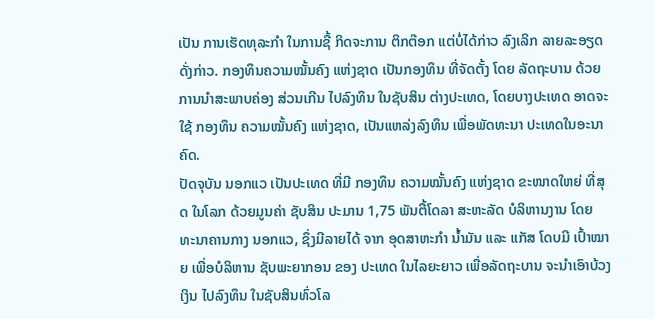ເປັນ ການເຮັດທຸລະກຳ ໃນການຊື້ ກິດຈະການ ຕິກຕ໊ອກ ແຕ່ບໍ່ໄດ້ກ່າວ ລົງເລິກ ລາຍລະອຽດດັ່ງກ່າວ. ກອງທຶນຄວາມໝັ້ນຄົງ ແຫ່ງຊາດ ເປັນກອງທຶນ ທີ່ຈັດຕັ້ງ ໂດຍ ລັດຖະບານ ດ້ວຍການນໍາສະພາບຄ່ອງ ສ່ວນເກີນ ໄປລົງທຶນ ໃນຊັບສິນ ຕ່າງປະເທດ, ໂດຍບາງປະເທດ ອາດຈະໃຊ້ ກອງທຶນ ຄວາມໝັ້ນຄົງ ແຫ່ງຊາດ, ເປັນແຫລ່ງລົງທຶນ ເພື່ອພັດທະນາ ປະເທດໃນອະນາຄົດ.
ປັດຈຸບັນ ນອກແວ ເປັນປະເທດ ທີ່ມີ ກອງທຶນ ຄວາມໝັ້ນຄົງ ແຫ່ງຊາດ ຂະໜາດໃຫຍ່ ທີ່ສຸດ ໃນໂລກ ດ້ວຍມູນຄ່າ ຊັບສິນ ປະມານ 1,75 ພັນຕື້ໂດລາ ສະຫະລັດ ບໍລິຫານງານ ໂດຍ ທະນາຄານກາງ ນອກແວ, ຊຶ່ງມີລາຍໄດ້ ຈາກ ອຸດສາຫະກຳ ນໍ້າມັນ ແລະ ແກັສ ໂດບມີ ເປົ້າໝາຍ ເພື່ອບໍລິຫານ ຊັບພະຍາກອນ ຂອງ ປະເທດ ໃນໄລຍະຍາວ ເພື່ອລັດຖະບານ ຈະນໍາເອົາບ້ວງເງິນ ໄປລົງທຶນ ໃນຊັບສິນທົ່ວໂລ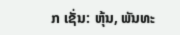ກ ເຊັ່ນ: ຫຸ້ນ, ພັນທະ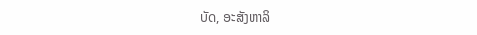ບັດ, ອະສັງຫາລິ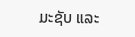ມະຊັບ ແລະ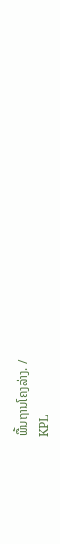ພື້ນຖານໂຄງລ່າງ. /
KPL